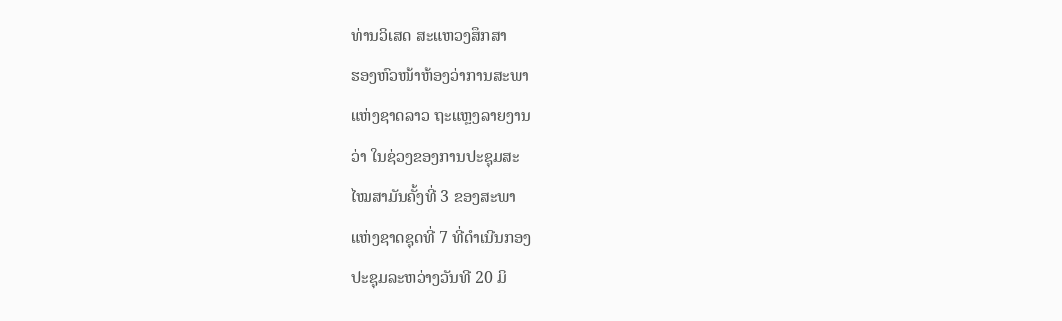ທ່ານວິເສດ ສະແຫວງສຶກສາ
ຮອງຫົວໜ້າຫ້ອງວ່າການສະພາ
ແຫ່ງຊາດລາວ ຖະແຫຼງລາຍງານ
ວ່າ ໃນຊ່ວງຂອງການປະຊຸມສະ
ໄໝສາມັນຄັ້ງທີ່ 3 ຂອງສະພາ
ແຫ່ງຊາດຊຸດທີ່ 7 ທີ່ດໍາເນີນກອງ
ປະຊຸມລະຫວ່າງວັນທີ 20 ມິ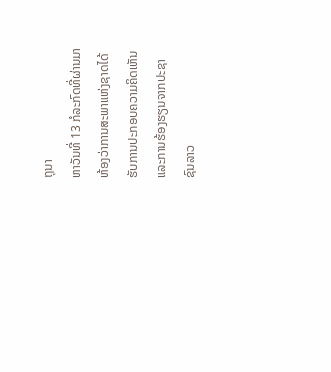ຖຸນາ
ຫາວັນທີ່ 13 ກໍລະກົດທີ່ຜ່ານມາ
ຫ້ອງວ່າການສະພາແຫ່ງຊາດໄດ້
ຮັບການປະກອບຄວາມຄິດເຫັນ
ແລະການຮ້ອງຮຽນຈາກປະຊາ
ຊົນລາວ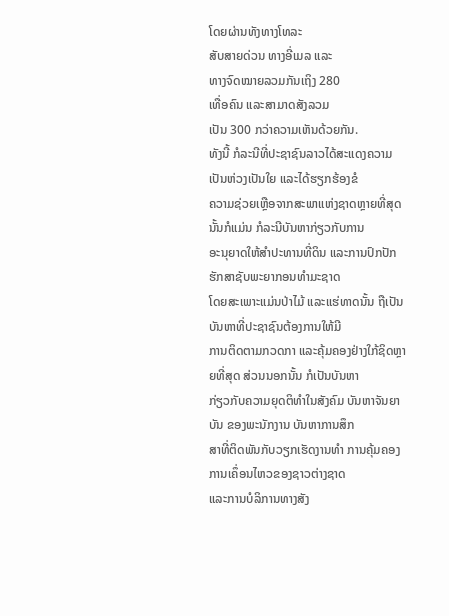ໂດຍຜ່ານທັງທາງໂທລະ
ສັບສາຍດ່ວນ ທາງອີ່ເມລ ແລະ
ທາງຈົດໝາຍລວມກັນເຖິງ 280
ເທື່ອຄົນ ແລະສາມາດສັງລວມ
ເປັນ 300 ກວ່າຄວາມເຫັນດ້ວຍກັນ.
ທັງນີ້ ກໍລະນີທີ່ປະຊາຊົນລາວໄດ້ສະແດງຄວາມເປັນຫ່ວງເປັນໃຍ ແລະໄດ້ຮຽກຮ້ອງຂໍ
ຄວາມຊ່ວຍເຫຼືອຈາກສະພາແຫ່ງຊາດຫຼາຍທີ່ສຸດນັ້ນກໍແມ່ນ ກໍລະນີບັນຫາກ່ຽວກັບການ
ອະນຸຍາດໃຫ້ສໍາປະທານທີ່ດິນ ແລະການປົກປັກຮັກສາຊັບພະຍາກອນທໍາມະຊາດ
ໂດຍສະເພາະແມ່ນປ່າໄມ້ ແລະແຮ່ທາດນັ້ນ ຖືເປັນບັນຫາທີ່ປະຊາຊົນຕ້ອງການໃຫ້ມີ
ການຕິດຕາມກວດກາ ແລະຄຸ້ມຄອງຢ່າງໃກ້ຊິດຫຼາຍທີ່ສຸດ ສ່ວນນອກນັ້ນ ກໍເປັນບັນຫາ
ກ່ຽວກັບຄວາມຍຸດຕິທໍາໃນສັງຄົມ ບັນຫາຈັນຍາບັນ ຂອງພະນັກງານ ບັນຫາການສຶກ
ສາທີ່ຕິດພັນກັບວຽກເຮັດງານທໍາ ການຄຸ້ມຄອງການເຄຶ່ອນໄຫວຂອງຊາວຕ່າງຊາດ
ແລະການບໍລິການທາງສັງ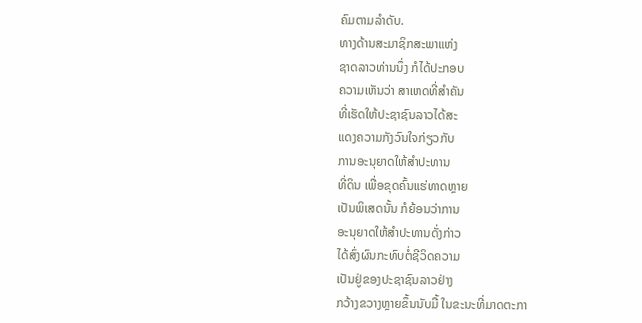ຄົມຕາມລໍາດັບ.
ທາງດ້ານສະມາຊິກສະພາແຫ່ງ
ຊາດລາວທ່ານນຶ່ງ ກໍໄດ້ປະກອບ
ຄວາມເຫັນວ່າ ສາເຫດທີ່ສໍາຄັນ
ທີ່ເຮັດໃຫ້ປະຊາຊົນລາວໄດ້ສະ
ແດງຄວາມກັງວົນໃຈກ່ຽວກັບ
ການອະນຸຍາດໃຫ້ສໍາປະທານ
ທີ່ດິນ ເພື່ອຂຸດຄົ້ນແຮ່ທາດຫຼາຍ
ເປັນພິເສດນັ້ນ ກໍຍ້ອນວ່າການ
ອະນຸຍາດໃຫ້ສໍາປະທານດັ່ງກ່າວ
ໄດ້ສົ່ງຜົນກະທົບຕໍ່ຊີວິດຄວາມ
ເປັນຢູ່ຂອງປະຊາຊົນລາວຢ່າງ
ກວ້າງຂວາງຫຼາຍຂຶ້ນນັບມື້ ໃນຂະນະທີ່ມາດຕະກາ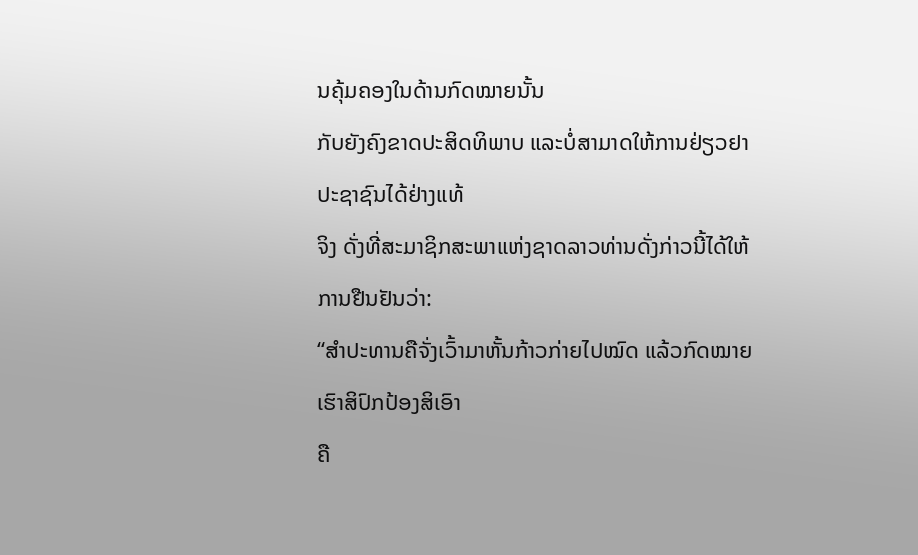ນຄຸ້ມຄອງໃນດ້ານກົດໝາຍນັ້ນ
ກັບຍັງຄົງຂາດປະສິດທິພາບ ແລະບໍ່ສາມາດໃຫ້ການຢ່ຽວຢາປະຊາຊົນໄດ້ຢ່າງແທ້
ຈິງ ດັ່ງທີ່ສະມາຊິກສະພາແຫ່ງຊາດລາວທ່ານດັ່ງກ່າວນີ້ໄດ້ໃຫ້ການຢືນຢັນວ່າ:
“ສໍາປະທານຄືຈັ່ງເວົ້າມາຫັ້ນກ້າວກ່າຍໄປໝົດ ແລ້ວກົດໝາຍເຮົາສິປົກປ້ອງສິເອົາ
ຄື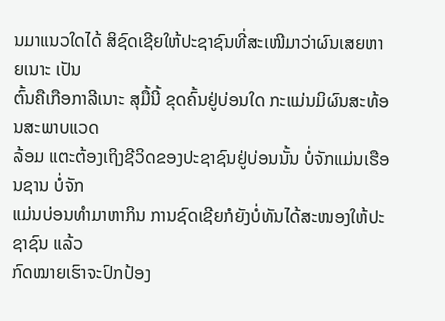ນມາແນວໃດໄດ້ ສິຊົດເຊີຍໃຫ້ປະຊາຊົນທີ່ສະເໜີມາວ່າຜົນເສຍຫາຍເນາະ ເປັນ
ຕົ້ນຄືເກືອກາລີເນາະ ສຸມື້ນີ້ ຂຸດຄົ້ນຢູ່ບ່ອນໃດ ກະແມ່ນມິຜົນສະທ້ອນສະພາບແວດ
ລ້ອມ ແຕະຕ້ອງເຖິງຊີວິດຂອງປະຊາຊົນຢູ່ບ່ອນນັ້ນ ບໍ່ຈັກແມ່ນເຮືອນຊານ ບໍ່ຈັກ
ແມ່ນບ່ອນທໍາມາຫາກິນ ການຊົດເຊີຍກໍຍັງບ່ໍທັນໄດ້ສະໜອງໃຫ້ປະຊາຊົນ ແລ້ວ
ກົດໝາຍເຮົາຈະປົກປ້ອງ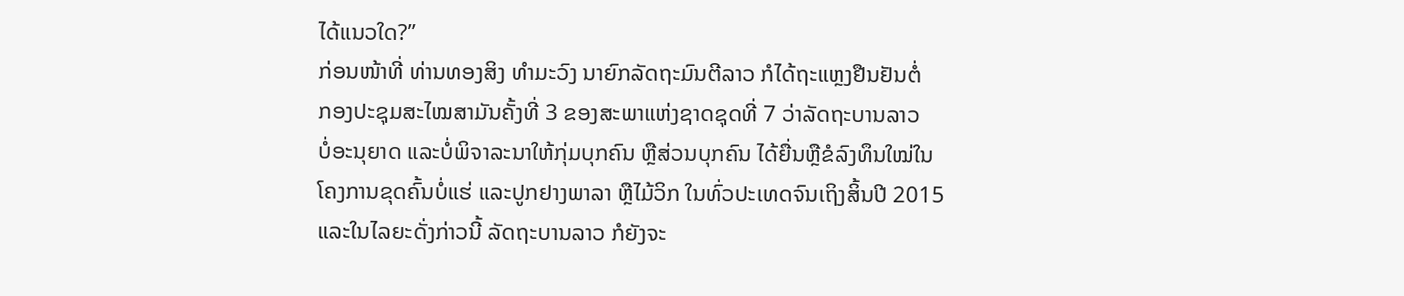ໄດ້ແນວໃດ?”
ກ່ອນໜ້າທີ່ ທ່ານທອງສິງ ທໍາມະວົງ ນາຍົກລັດຖະມົນຕີລາວ ກໍໄດ້ຖະແຫຼງຢືນຢັນຕໍ່
ກອງປະຊຸມສະໄໝສາມັນຄັ້ງທີ່ 3 ຂອງສະພາແຫ່ງຊາດຊຸດທີ່ 7 ວ່າລັດຖະບານລາວ
ບໍ່ອະນຸຍາດ ແລະບໍ່ພິຈາລະນາໃຫ້ກຸ່ມບຸກຄົນ ຫຼືສ່ວນບຸກຄົນ ໄດ້ຍື່ນຫຼືຂໍລົງທຶນໃໝ່ໃນ
ໂຄງການຂຸດຄົ້ນບໍ່ແຮ່ ແລະປູກຢາງພາລາ ຫຼືໄມ້ວິກ ໃນທົ່ວປະເທດຈົນເຖິງສິ້ນປີ 2015
ແລະໃນໄລຍະດັ່ງກ່າວນີ້ ລັດຖະບານລາວ ກໍຍັງຈະ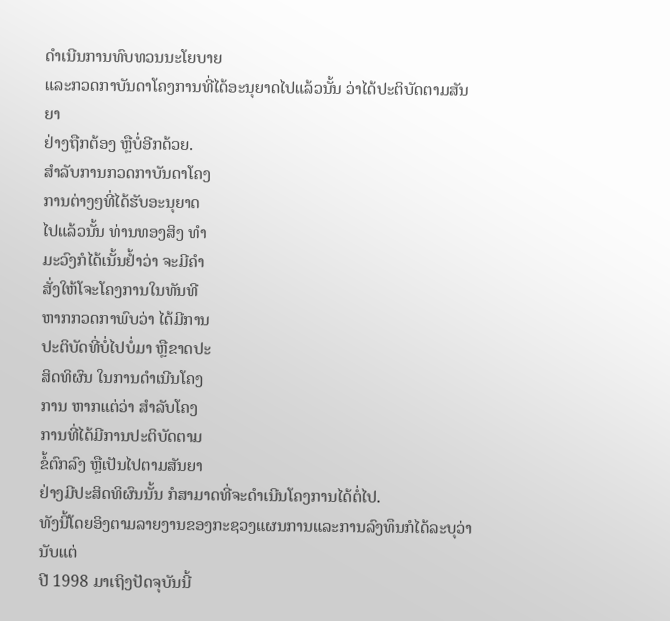ດໍາເນີນການທົບທວນນະໂຍບາຍ
ແລະກວດກາບັນດາໂຄງການທີ່ໄດ້ອະນຸຍາດໄປແລ້ວນັ້ນ ວ່າໄດ້ປະຕິບັດຕາມສັນຍາ
ຢ່າງຖືກຕ້ອງ ຫຼືບໍ່ອີກດ້ວຍ.
ສໍາລັບການກວດກາບັນດາໂຄງ
ການຕ່າງໆທີ່ໄດ້ຮັບອະນຸຍາດ
ໄປແລ້ວນັ້ນ ທ່ານທອງສິງ ທໍາ
ມະວົງກໍໄດ້ເນັ້ນຢໍ້າວ່າ ຈະມີຄໍາ
ສັ່ງໃຫ້ໂຈະໂຄງການໃນທັນທີ
ຫາກກວດກາພົບວ່າ ໄດ້ມີການ
ປະຕິບັດທີ່ບໍ່ໄປບໍ່ມາ ຫຼືຂາດປະ
ສິດທິຜົນ ໃນການດໍາເນີນໂຄງ
ການ ຫາກແຕ່ວ່າ ສໍາລັບໂຄງ
ການທີ່ໄດ້ມີການປະຕິບັດຕາມ
ຂໍ້ຕົກລົງ ຫຼືເປັນໄປຕາມສັນຍາ
ຢ່າງມີປະສິດທິຜົນນັ້ນ ກໍສາມາດທີ່ຈະດໍາເນີນໂຄງການໄດ້ຕໍ່ໄປ.
ທັງນີ້ໂດຍອິງຕາມລາຍງານຂອງກະຊວງແຜນການແລະການລົງທຶນກໍໄດ້ລະບຸວ່າ ນັບແຕ່
ປີ 1998 ມາເຖິງປັດຈຸບັນນີ້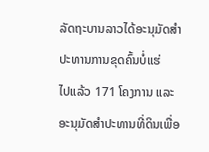ລັດຖະບານລາວໄດ້ອະນຸມັດສໍາປະທານການຂຸດຄົ້ນບໍ່ແຮ່
ໄປແລ້ວ 171 ໂຄງການ ແລະອະນຸມັດສໍາປະທານທີ່ດິນເພື່ອ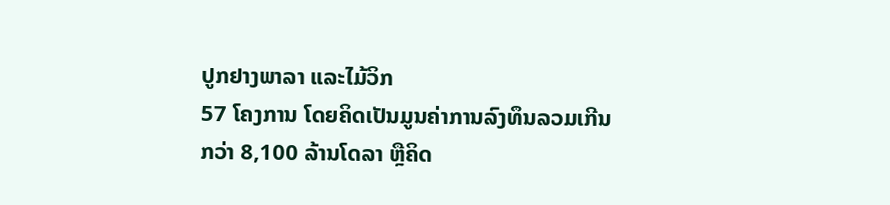ປູກຢາງພາລາ ແລະໄມ້ວິກ
57 ໂຄງການ ໂດຍຄິດເປັນມູນຄ່າການລົງທຶນລວມເກີນກວ່າ 8,100 ລ້ານໂດລາ ຫຼືຄິດ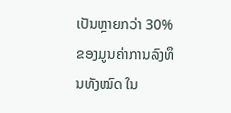ເປັນຫຼາຍກວ່າ 30% ຂອງມູນຄ່າການລົງທຶນທັງໝົດ ໃນ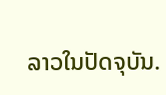ລາວໃນປັດຈຸບັນ.